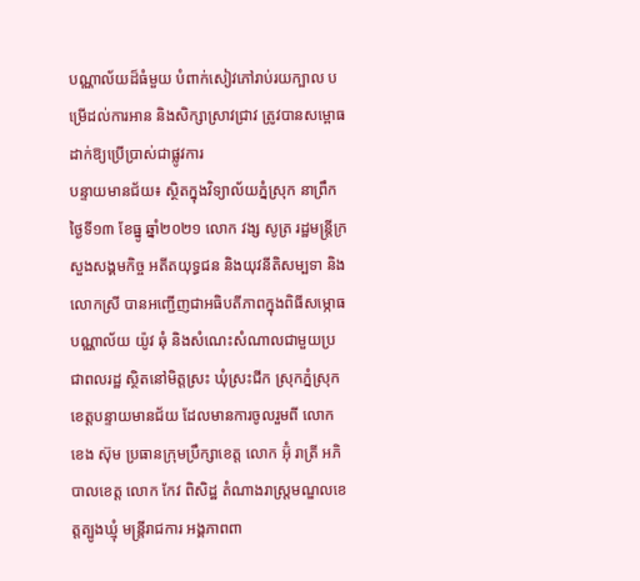បណ្ណាល័យដ៏ធំមួយ បំពាក់សៀវភៅរាប់រយក្បាល បម្រើដល់ការអាន និងសិក្សាស្រាវជ្រាវ ត្រូវបានសម្ពោធដាក់ឱ្យប្រើប្រាស់ជាផ្លូវការ
បន្ទាយមានជ័យ៖ ស្ថិតក្នុងវិទ្យាល័យភ្នំស្រុក នាព្រឹកថ្ងៃទី១៣ ខែធ្នូ ឆ្នាំ២០២១ លោក វង្ស សូត្រ រដ្ឋមន្រ្តីក្រសួងសង្គមកិច្ច អតីតយុទ្ធជន និងយុវនីតិសម្បទា និងលោកស្រី បានអញ្ជើញជាអធិបតីភាពក្នុងពិធីសម្ភោធបណ្ណាល័យ យ៉ូវ ឆុំ និងសំណេះសំណាលជាមួយប្រជាពលរដ្ឋ ស្ថិតនៅមិត្តស្រះ ឃុំស្រះជីក ស្រុកភ្នំស្រុក ខេត្តបន្ទាយមានជ័យ ដែលមានការចូលរួមពី លោក ខេង ស៊ុម ប្រធានក្រុមប្រឹក្សាខេត្ត លោក អ៊ុំ រាត្រី អភិបាលខេត្ត លោក កែវ ពិសិដ្ឋ តំណាងរាស្រ្តមណ្ឌលខេត្តត្បូងឃ្មុំ មន្ត្រីរាជការ អង្គភាពពា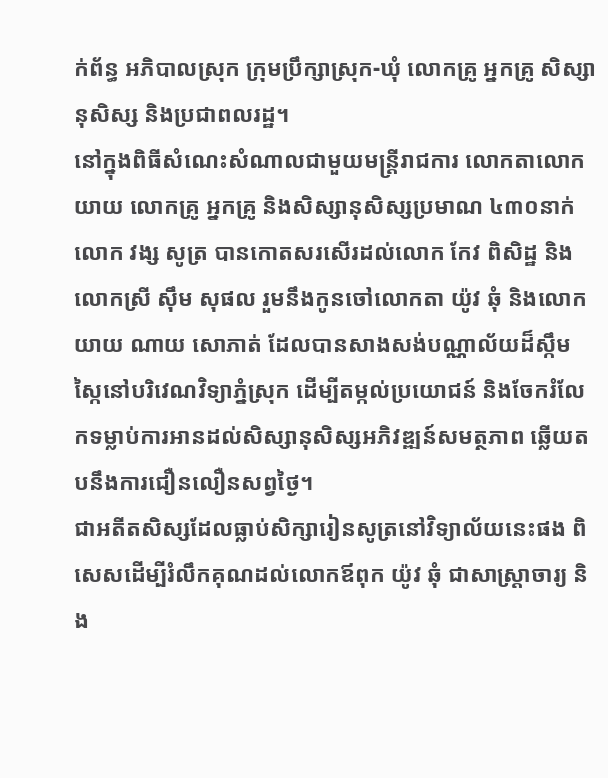ក់ព័ន្ធ អភិបាលស្រុក ក្រុមប្រឹក្សាស្រុក-ឃុំ លោកគ្រូ អ្នកគ្រូ សិស្សានុសិស្ស និងប្រជាពលរដ្ឋ។
នៅក្នុងពិធីសំណេះសំណាលជាមួយមន្រ្តីរាជការ លោកតាលោកយាយ លោកគ្រូ អ្នកគ្រូ និងសិស្សានុសិស្សប្រមាណ ៤៣០នាក់ លោក វង្ស សូត្រ បានកោតសរសើរដល់លោក កែវ ពិសិដ្ឋ និងលោកស្រី ស៊ឹម សុផល រួមនឹងកូនចៅលោកតា យ៉ូវ ឆុំ និងលោក យាយ ណាយ សោភាត់ ដែលបានសាងសង់បណ្ណាល័យដ៏ស្កឹមស្កៃនៅបរិវេណវិទ្យាភ្នំស្រុក ដើម្បីតម្កល់ប្រយោជន៍ និងចែករំលែកទម្លាប់ការអានដល់សិស្សានុសិស្សអភិវឌ្ឍន៍សមត្ថភាព ឆ្លើយតបនឹងការជឿនលឿនសព្វថ្ងៃ។
ជាអតីតសិស្សដែលធ្លាប់សិក្សារៀនសូត្រនៅវិទ្យាល័យនេះផង ពិសេសដើម្បីរំលឹកគុណដល់លោកឪពុក យ៉ូវ ឆុំ ជាសាស្ត្រាចារ្យ និង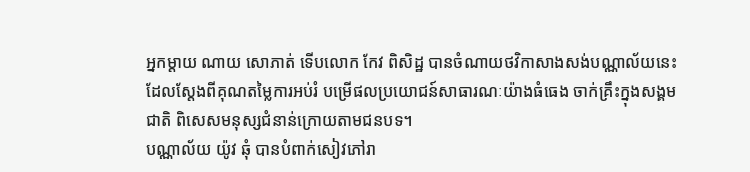អ្នកម្តាយ ណាយ សោភាត់ ទើបលោក កែវ ពិសិដ្ឋ បានចំណាយថវិកាសាងសង់បណ្ណាល័យនេះ ដែលស្តែងពីគុណតម្លៃការអប់រំ បម្រើផលប្រយោជន៍សាធារណៈយ៉ាងធំធេង ចាក់គ្រឹះក្នុងសង្គមជាតិ ពិសេសមនុស្សជំនាន់ក្រោយតាមជនបទ។
បណ្ណាល័យ យ៉ូវ ឆុំ បានបំពាក់សៀវភៅរា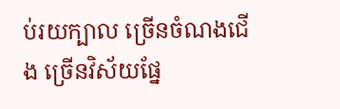ប់រយក្បាល ច្រើនចំណងជើង ច្រើនវិស័យផ្នែ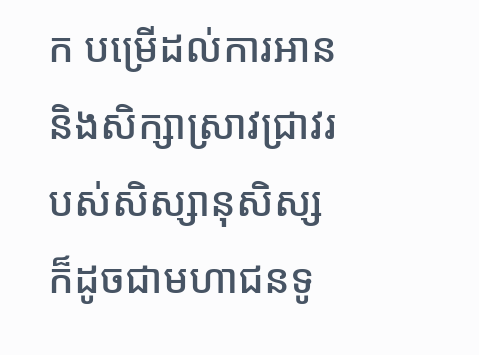ក បម្រើដល់ការអាន និងសិក្សាស្រាវជ្រាវរបស់សិស្សានុសិស្ស ក៏ដូចជាមហាជនទូ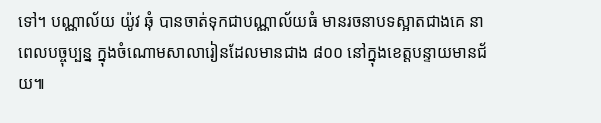ទៅ។ បណ្ណាល័យ យ៉ូវ ឆុំ បានចាត់ទុកជាបណ្ណាល័យធំ មានរចនាបទស្អាតជាងគេ នាពេលបច្ចុប្បន្ន ក្នុងចំណោមសាលារៀនដែលមានជាង ៨០០ នៅក្នុងខេត្តបន្ទាយមានជ័យ៕